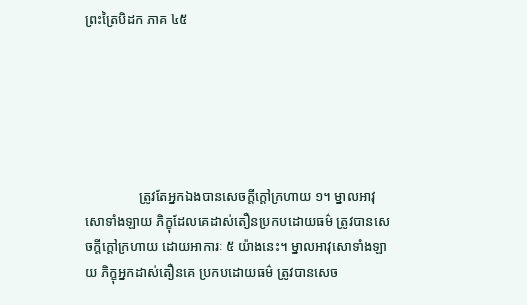ព្រះត្រៃបិដក ភាគ ៤៥






                ត្រូវតែអ្នកឯងបានសេចក្តីក្តៅក្រហាយ ១។ ម្នាលអាវុសោទាំងឡាយ ភិក្ខុដែលគេដាស់តឿនប្រកបដោយធម៌ ត្រូវបានសេចក្តីក្តៅក្រហាយ ដោយអាការៈ ៥ យ៉ាងនេះ។ ម្នាលអាវុសោទាំងឡាយ ភិក្ខុអ្នកដាស់តឿនគេ ប្រកបដោយធម៌ ត្រូវបានសេច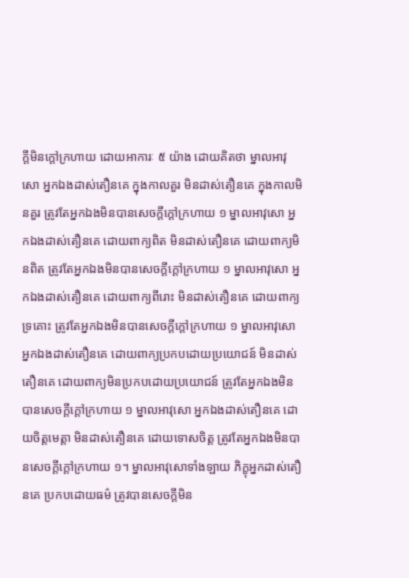ក្តីមិនក្តៅក្រហាយ ដោយអាការៈ ៥ យ៉ាង ដោយគិតថា ម្នាលអាវុសោ អ្នកឯងដាស់តឿនគេ ក្នុងកាលគួរ មិនដាស់តឿនគេ ក្នុងកាលមិនគួរ ត្រូវតែអ្នកឯងមិនបានសេចក្តីក្តៅក្រហាយ ១ ម្នាលអាវុសោ អ្នកឯងដាស់តឿនគេ ដោយពាក្យពិត មិនដាស់តឿនគេ ដោយពាក្យមិនពិត ត្រូវតែអ្នកឯងមិនបានសេចក្តីក្តៅក្រហាយ ១ ម្នាលអាវុសោ អ្នកឯងដាស់តឿនគេ ដោយពាក្យពីរោះ មិនដាស់តឿនគេ ដោយពាក្យទ្រគោះ ត្រូវតែអ្នកឯងមិនបានសេចក្តីក្តៅក្រហាយ ១ ម្នាលអាវុសោ អ្នកឯងដាស់តឿនគេ ដោយពាក្យប្រកបដោយប្រយោជន៍ មិនដាស់តឿនគេ ដោយពាក្យមិនប្រកបដោយប្រយោជន៍ ត្រូវតែអ្នកឯងមិនបានសេចក្តីក្តៅក្រហាយ ១ ម្នាលអាវុសោ អ្នកឯងដាស់តឿនគេ ដោយចិត្តមេត្តា មិនដាស់តឿនគេ ដោយទោសចិត្ត ត្រូវតែអ្នកឯងមិនបានសេចក្តីក្តៅក្រហាយ ១។ ម្នាលអាវុសោទាំងឡាយ ភិក្ខុអ្នកដាស់តឿនគេ ប្រកបដោយធម៌ ត្រូវបានសេចក្តីមិន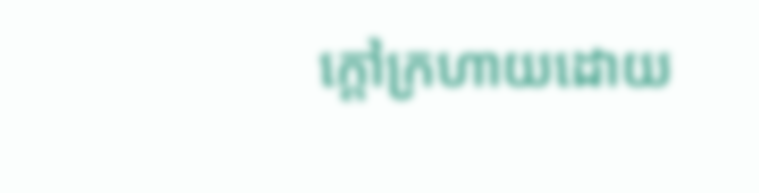ក្តៅក្រហាយដោយ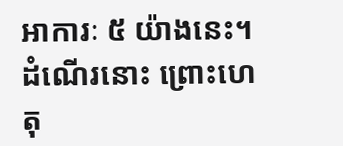អាការៈ ៥ យ៉ាងនេះ។ ដំណើរនោះ ព្រោះហេតុ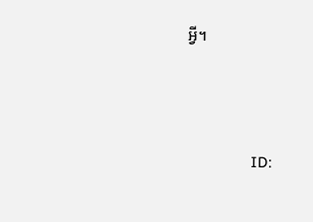អ្វី។





                ID: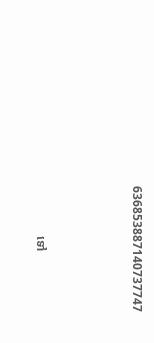636853887140737747



                ទៅ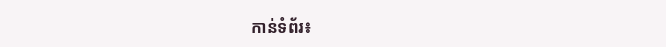កាន់ទំព័រ៖